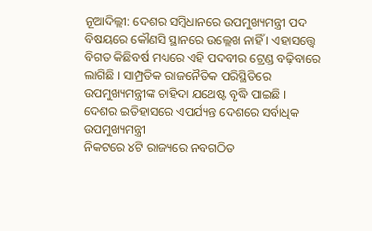ନୂଆଦିଲ୍ଲୀ: ଦେଶର ସମ୍ବିଧାନରେ ଉପମୁଖ୍ୟମନ୍ତ୍ରୀ ପଦ ବିଷୟରେ କୌଣସି ସ୍ଥାନରେ ଉଲ୍ଲେଖ ନାହିଁ । ଏହାସତ୍ତ୍ୱେ ବିଗତ କିଛିବର୍ଷ ମଧ୍ୟରେ ଏହି ପଦବୀର ଟ୍ରେଣ୍ଡ ବଢ଼ିବାରେ ଲାଗିଛି । ସାମ୍ପ୍ରତିକ ରାଜନୈତିକ ପରିସ୍ଥିତିରେ ଉପମୁଖ୍ୟମନ୍ତ୍ରୀଙ୍କ ଚାହିଦା ଯଥେଷ୍ଟ ବୃଦ୍ଧି ପାଇଛି ।
ଦେଶର ଇତିହାସରେ ଏପର୍ଯ୍ୟନ୍ତ ଦେଶରେ ସର୍ବାଧିକ ଉପମୁଖ୍ୟମନ୍ତ୍ରୀ
ନିକଟରେ ୪ଟି ରାଜ୍ୟରେ ନବଗଠିତ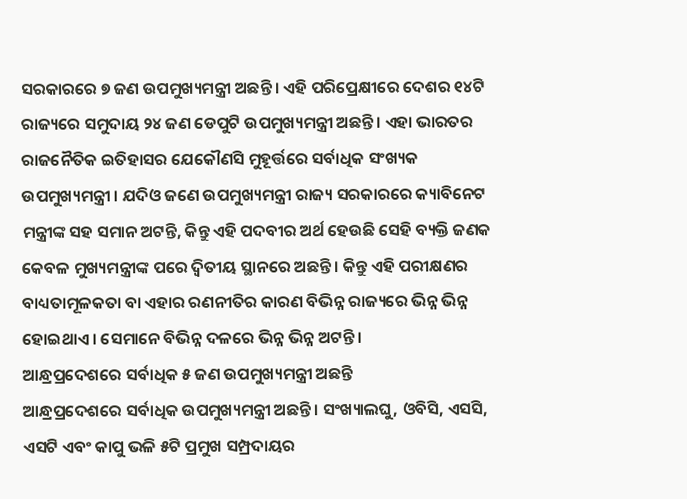ସରକାରରେ ୭ ଜଣ ଉପମୁଖ୍ୟମନ୍ତ୍ରୀ ଅଛନ୍ତି । ଏହି ପରିପ୍ରେକ୍ଷୀରେ ଦେଶର ୧୪ଟି ରାଜ୍ୟରେ ସମୁଦାୟ ୨୪ ଜଣ ଡେପୁଟି ଉପମୁଖ୍ୟମନ୍ତ୍ରୀ ଅଛନ୍ତି । ଏହା ଭାରତର ରାଜନୈତିକ ଇତିହାସର ଯେକୌଣସି ମୁହୂର୍ତ୍ତରେ ସର୍ବାଧିକ ସଂଖ୍ୟକ ଉପମୁଖ୍ୟମନ୍ତ୍ରୀ । ଯଦିଓ ଜଣେ ଉପମୁଖ୍ୟମନ୍ତ୍ରୀ ରାଜ୍ୟ ସରକାରରେ କ୍ୟାବିନେଟ ମନ୍ତ୍ରୀଙ୍କ ସହ ସମାନ ଅଟନ୍ତି, କିନ୍ତୁ ଏହି ପଦବୀର ଅର୍ଥ ହେଉଛି ସେହି ବ୍ୟକ୍ତି ଜଣକ କେବଳ ମୁଖ୍ୟମନ୍ତ୍ରୀଙ୍କ ପରେ ଦ୍ୱିତୀୟ ସ୍ଥାନରେ ଅଛନ୍ତି । କିନ୍ତୁ ଏହି ପରୀକ୍ଷଣର ବାଧ୍ୟତାମୂଳକତା ବା ଏହାର ରଣନୀତିର କାରଣ ବିଭିନ୍ନ ରାଜ୍ୟରେ ଭିନ୍ନ ଭିନ୍ନ ହୋଇଥାଏ । ସେମାନେ ବିଭିନ୍ନ ଦଳରେ ଭିନ୍ନ ଭିନ୍ନ ଅଟନ୍ତି ।
ଆନ୍ଧ୍ରପ୍ରଦେଶରେ ସର୍ବାଧିକ ୫ ଜଣ ଉପମୁଖ୍ୟମନ୍ତ୍ରୀ ଅଛନ୍ତି
ଆନ୍ଧ୍ରପ୍ରଦେଶରେ ସର୍ବାଧିକ ଉପମୁଖ୍ୟମନ୍ତ୍ରୀ ଅଛନ୍ତି । ସଂଖ୍ୟାଲଘୁ, ଓବିସି, ଏସସି, ଏସଟି ଏବଂ କାପୁ ଭଳି ୫ଟି ପ୍ରମୁଖ ସମ୍ପ୍ରଦାୟର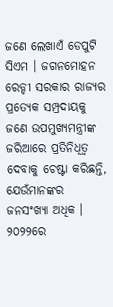ଜଣେ ଲେଖାଏଁ ଡେପୁଟି ସିଏମ । ଜଗନମୋହନ ରେଡ୍ଡୀ ସରକାର ରାଜ୍ୟର ପ୍ରତ୍ୟେକ ସମ୍ପ୍ରଦାୟକୁ ଜଣେ ଉପମୁଖ୍ୟମନ୍ତ୍ରୀଙ୍କ ଜରିଆରେ ପ୍ରତିନିଧିତ୍ୱ ଦେବାକୁ ଚେଷ୍ଟା କରିଛନ୍ତି, ଯେଉଁମାନଙ୍କର ଜନସଂଖ୍ୟା ଅଧିକ । ୨୦୨୨ରେ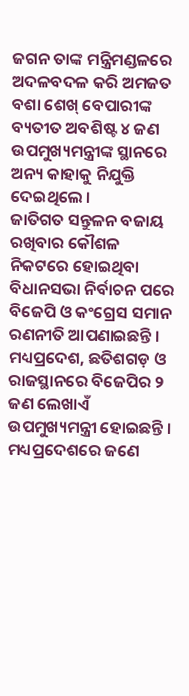ଜଗନ ତାଙ୍କ ମନ୍ତ୍ରିମଣ୍ଡଳରେ ଅଦଳବଦଳ କରି ଅମଜତ ବଶା ଶେଖ୍ ବେପାରୀଙ୍କ ବ୍ୟତୀତ ଅବଶିଷ୍ଟ ୪ ଜଣ ଉପମୁଖ୍ୟମନ୍ତ୍ରୀଙ୍କ ସ୍ଥାନରେ ଅନ୍ୟ କାହାକୁ ନିଯୁକ୍ତି ଦେଇଥିଲେ ।
ଜାତିଗତ ସନ୍ତୁଳନ ବଜାୟ ରଖିବାର କୌଶଳ
ନିକଟରେ ହୋଇଥିବା ବିଧାନସଭା ନିର୍ବାଚନ ପରେ ବିଜେପି ଓ କଂଗ୍ରେସ ସମାନ ରଣନୀତି ଆପଣାଇଛନ୍ତି । ମଧ୍ୟପ୍ରଦେଶ, ଛତିଶଗଡ଼ ଓ ରାଜସ୍ଥାନରେ ବିଜେପିର ୨ ଜଣ ଲେଖାଏଁ ଉପମୁଖ୍ୟମନ୍ତ୍ରୀ ହୋଇଛନ୍ତି । ମଧ୍ୟପ୍ରଦେଶରେ ଜଣେ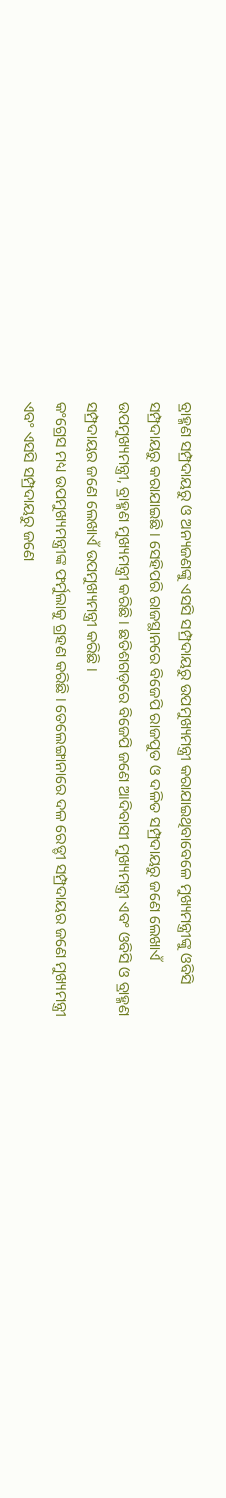ବ୍ରାହ୍ମଣ ସମ୍ପ୍ରଦାୟରୁ ଓ ଅନ୍ୟଜଣଙ୍କୁ ଏସସି ସମ୍ପ୍ରଦାୟରୁ ଉପମୁଖ୍ୟମନ୍ତ୍ରୀ କରାଯାଇଥିବାବେଳେ ମୁଖ୍ୟମନ୍ତ୍ରୀଙ୍କୁ ଓବିସି ସମ୍ପ୍ରଦାୟରୁ କରାଯାଇଛି । ସେହିପରି ରାଜସ୍ଥାନରେ ବିଜେପି ରାଜପୁତ ଓ ଦଳିତ ସମ୍ପ୍ରଦାୟରୁ ଜଣେ ଲେଖାଏଁ ଉପମୁଖ୍ୟମନ୍ତ୍ରୀ, ବ୍ରାହ୍ମଣ ମୁଖ୍ୟମନ୍ତ୍ରୀ କରିଛି । ଛତିଶଗଡ଼ରେ ବିଜେପି ଜଣେ ଆଦିବାସୀ ମୁଖ୍ୟମନ୍ତ୍ରୀ ଏବଂ ଓବିସି ଓ ବ୍ରାହ୍ମଣ ସମ୍ପ୍ରଦାୟର ଜଣେ ଲେଖାଏଁ ଉପମୁଖ୍ୟମନ୍ତ୍ରୀ କରିଛି ।
କଂଗ୍ରେସ ମଧ୍ୟ ଉପମୁଖ୍ୟମନ୍ତ୍ରୀଙ୍କ ଫର୍ମୁଲାକୁ ଗ୍ରହଣ କରିଛି । ତେଲେଙ୍ଗାନାରେ ଦଳ ରେଡ୍ଡୀ ସମ୍ପ୍ରଦାୟର ଜଣେ ମୁଖ୍ୟମନ୍ତ୍ରୀ ଏବଂ ଏସସି ସମ୍ପ୍ରଦାୟରୁ ଜଣେ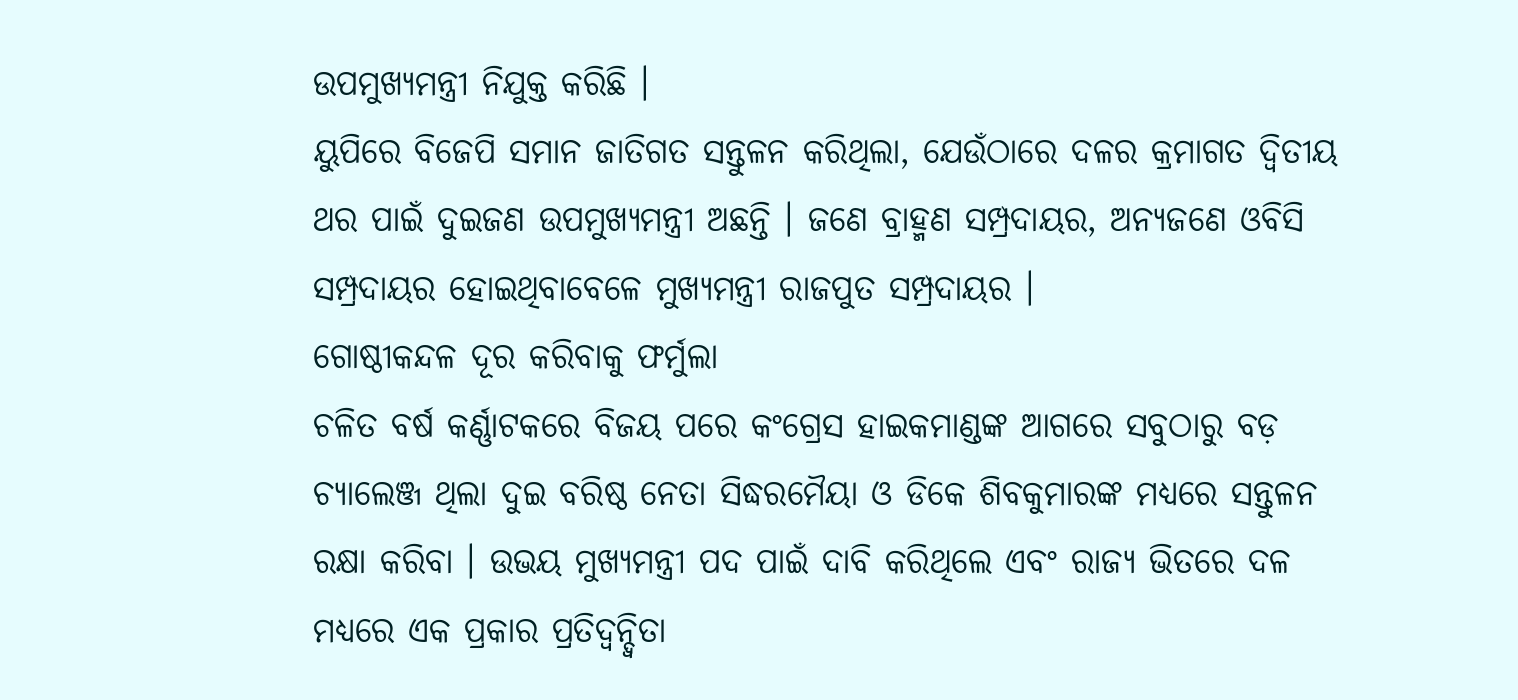ଉପମୁଖ୍ୟମନ୍ତ୍ରୀ ନିଯୁକ୍ତ କରିଛି ।
ୟୁପିରେ ବିଜେପି ସମାନ ଜାତିଗତ ସନ୍ତୁଳନ କରିଥିଲା, ଯେଉଁଠାରେ ଦଳର କ୍ରମାଗତ ଦ୍ୱିତୀୟ ଥର ପାଇଁ ଦୁଇଜଣ ଉପମୁଖ୍ୟମନ୍ତ୍ରୀ ଅଛନ୍ତି । ଜଣେ ବ୍ରାହ୍ମଣ ସମ୍ପ୍ରଦାୟର, ଅନ୍ୟଜଣେ ଓବିସି ସମ୍ପ୍ରଦାୟର ହୋଇଥିବାବେଳେ ମୁଖ୍ୟମନ୍ତ୍ରୀ ରାଜପୁତ ସମ୍ପ୍ରଦାୟର ।
ଗୋଷ୍ଠୀକନ୍ଦଳ ଦୂର କରିବାକୁ ଫର୍ମୁଲା
ଚଳିତ ବର୍ଷ କର୍ଣ୍ଣାଟକରେ ବିଜୟ ପରେ କଂଗ୍ରେସ ହାଇକମାଣ୍ଡଙ୍କ ଆଗରେ ସବୁଠାରୁ ବଡ଼ ଚ୍ୟାଲେଞ୍ଜ ଥିଲା ଦୁଇ ବରିଷ୍ଠ ନେତା ସିଦ୍ଧରମୈୟା ଓ ଡିକେ ଶିବକୁମାରଙ୍କ ମଧ୍ୟରେ ସନ୍ତୁଳନ ରକ୍ଷା କରିବା । ଉଭୟ ମୁଖ୍ୟମନ୍ତ୍ରୀ ପଦ ପାଇଁ ଦାବି କରିଥିଲେ ଏବଂ ରାଜ୍ୟ ଭିତରେ ଦଳ ମଧ୍ୟରେ ଏକ ପ୍ରକାର ପ୍ରତିଦ୍ୱନ୍ଦ୍ୱିତା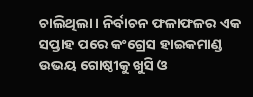ଚାଲିଥିଲା । ନିର୍ବାଚନ ଫଳାଫଳର ଏକ ସପ୍ତାହ ପରେ କଂଗ୍ରେସ ହାଇକମାଣ୍ଡ ଉଭୟ ଗୋଷ୍ଠୀକୁ ଖୁସି ଓ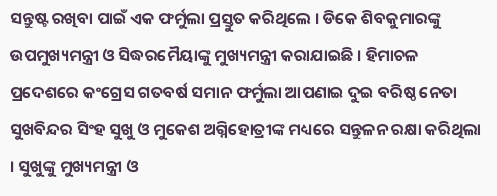ସନ୍ତୁଷ୍ଟ ରଖିବା ପାଇଁ ଏକ ଫର୍ମୁଲା ପ୍ରସ୍ତୁତ କରିଥିଲେ । ଡିକେ ଶିବକୁମାରଙ୍କୁ ଉପମୁଖ୍ୟମନ୍ତ୍ରୀ ଓ ସିଦ୍ଧରମୈୟାଙ୍କୁ ମୁଖ୍ୟମନ୍ତ୍ରୀ କରାଯାଇଛି । ହିମାଚଳ ପ୍ରଦେଶରେ କଂଗ୍ରେସ ଗତବର୍ଷ ସମାନ ଫର୍ମୁଲା ଆପଣାଇ ଦୁଇ ବରିଷ୍ଠ ନେତା ସୁଖବିନ୍ଦର ସିଂହ ସୁଖୁ ଓ ମୁକେଶ ଅଗ୍ନିହୋତ୍ରୀଙ୍କ ମଧ୍ୟରେ ସନ୍ତୁଳନ ରକ୍ଷା କରିଥିଲା । ସୁଖୁଙ୍କୁ ମୁଖ୍ୟମନ୍ତ୍ରୀ ଓ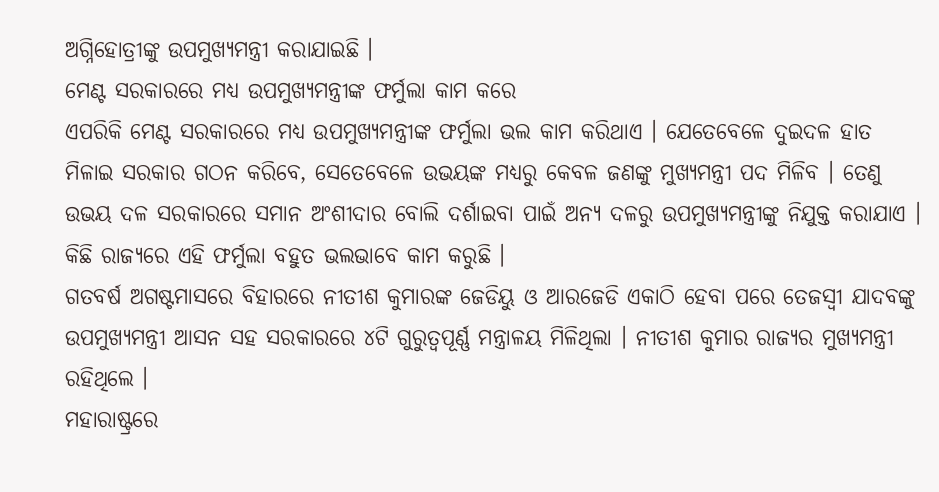ଅଗ୍ନିହୋତ୍ରୀଙ୍କୁ ଉପମୁଖ୍ୟମନ୍ତ୍ରୀ କରାଯାଇଛି ।
ମେଣ୍ଟ ସରକାରରେ ମଧ୍ୟ ଉପମୁଖ୍ୟମନ୍ତ୍ରୀଙ୍କ ଫର୍ମୁଲା କାମ କରେ
ଏପରିକି ମେଣ୍ଟ ସରକାରରେ ମଧ୍ୟ ଉପମୁଖ୍ୟମନ୍ତ୍ରୀଙ୍କ ଫର୍ମୁଲା ଭଲ କାମ କରିଥାଏ । ଯେତେବେଳେ ଦୁଇଦଳ ହାତ ମିଳାଇ ସରକାର ଗଠନ କରିବେ, ସେତେବେଳେ ଉଭୟଙ୍କ ମଧ୍ୟରୁ କେବଳ ଜଣଙ୍କୁ ମୁଖ୍ୟମନ୍ତ୍ରୀ ପଦ ମିଳିବ । ତେଣୁ ଉଭୟ ଦଳ ସରକାରରେ ସମାନ ଅଂଶୀଦାର ବୋଲି ଦର୍ଶାଇବା ପାଇଁ ଅନ୍ୟ ଦଳରୁ ଉପମୁଖ୍ୟମନ୍ତ୍ରୀଙ୍କୁ ନିଯୁକ୍ତ କରାଯାଏ । କିଛି ରାଜ୍ୟରେ ଏହି ଫର୍ମୁଲା ବହୁତ ଭଲଭାବେ କାମ କରୁଛି ।
ଗତବର୍ଷ ଅଗଷ୍ଟମାସରେ ବିହାରରେ ନୀତୀଶ କୁମାରଙ୍କ ଜେଡିୟୁ ଓ ଆରଜେଡି ଏକାଠି ହେବା ପରେ ତେଜସ୍ୱୀ ଯାଦବଙ୍କୁ ଉପମୁଖ୍ୟମନ୍ତ୍ରୀ ଆସନ ସହ ସରକାରରେ ୪ଟି ଗୁରୁତ୍ୱପୂର୍ଣ୍ଣ ମନ୍ତ୍ରାଳୟ ମିଳିଥିଲା । ନୀତୀଶ କୁମାର ରାଜ୍ୟର ମୁଖ୍ୟମନ୍ତ୍ରୀ ରହିଥିଲେ ।
ମହାରାଷ୍ଟ୍ରରେ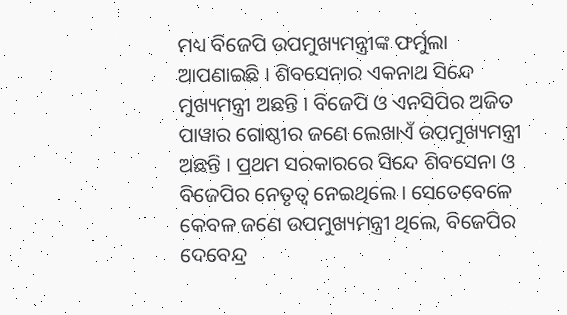ମଧ୍ୟ ବିଜେପି ଉପମୁଖ୍ୟମନ୍ତ୍ରୀଙ୍କ ଫର୍ମୁଲା ଆପଣାଇଛି । ଶିବସେନାର ଏକନାଥ ସିନ୍ଦେ ମୁଖ୍ୟମନ୍ତ୍ରୀ ଅଛନ୍ତି । ବିଜେପି ଓ ଏନସିପିର ଅଜିତ ପାୱାର ଗୋଷ୍ଠୀର ଜଣେ ଲେଖାଏଁ ଉପମୁଖ୍ୟମନ୍ତ୍ରୀ ଅଛନ୍ତି । ପ୍ରଥମ ସରକାରରେ ସିନ୍ଦେ ଶିବସେନା ଓ ବିଜେପିର ନେତୃତ୍ୱ ନେଇଥିଲେ । ସେତେବେଳେ କେବଳ ଜଣେ ଉପମୁଖ୍ୟମନ୍ତ୍ରୀ ଥିଲେ, ବିଜେପିର ଦେବେନ୍ଦ୍ର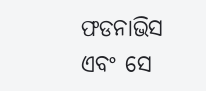ଫଡନାଭିସ ଏବଂ ସେ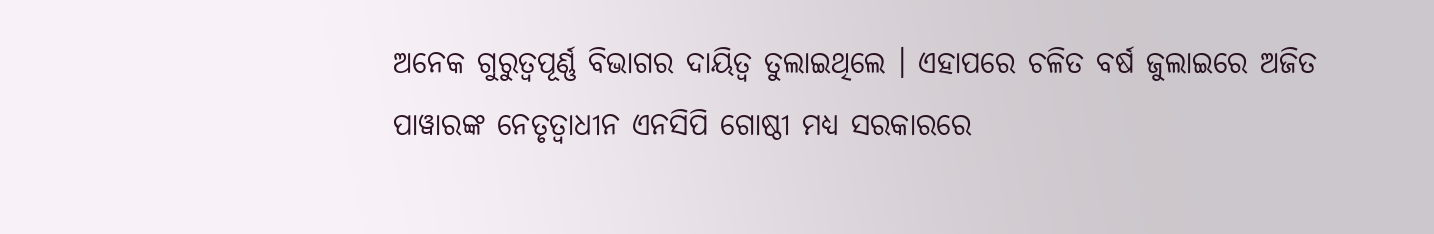ଅନେକ ଗୁରୁତ୍ୱପୂର୍ଣ୍ଣ ବିଭାଗର ଦାୟିତ୍ୱ ତୁଲାଇଥିଲେ । ଏହାପରେ ଚଳିତ ବର୍ଷ ଜୁଲାଇରେ ଅଜିତ ପାୱାରଙ୍କ ନେତୃତ୍ୱାଧୀନ ଏନସିପି ଗୋଷ୍ଠୀ ମଧ୍ୟ ସରକାରରେ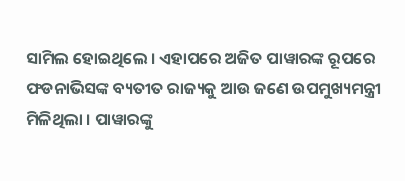ସାମିଲ ହୋଇଥିଲେ । ଏହାପରେ ଅଜିତ ପାୱାରଙ୍କ ରୂପରେ ଫଡନାଭିସଙ୍କ ବ୍ୟତୀତ ରାଜ୍ୟକୁ ଆଉ ଜଣେ ଉପମୁଖ୍ୟମନ୍ତ୍ରୀ ମିଳିଥିଲା । ପାୱାରଙ୍କୁ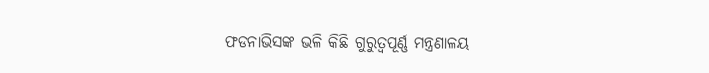ଫଡନାଭିସଙ୍କ ଭଳି କିଛି ଗୁରୁତ୍ୱପୂର୍ଣ୍ଣ ମନ୍ତ୍ରଣାଳୟ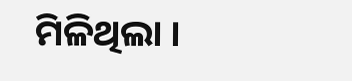ମିଳିଥିଲା ।